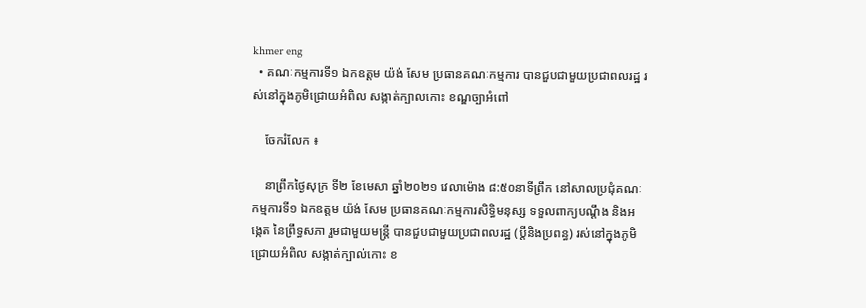khmer eng
  • គណៈកម្មការទី១ ឯកឧត្តម យ៉ង់ សែម ប្រធានគណៈកម្មការ បានជួបជាមួយប្រជាពលរដ្ឋ រស់នៅក្នុងភូមិជ្រោយអំពិល សង្កាត់ក្បាលកោះ ខណ្ឌច្បាអំពៅ

    ចែករំលែក ៖

    នាព្រឹកថ្ងៃសុក្រ ទី២ ខែមេសា ឆ្នាំ២០២១ វេលាម៉ោង ៨:៥០នាទីព្រឹក នៅសាលប្រជុំគណៈកម្មការទី១ ឯកឧត្តម យ៉ង់ សែម ប្រធានគណៈកម្មការសិទ្ធិមនុស្ស ទទួលពាក្យបណ្តឹង និងអង្កេត នៃព្រឹទ្ធសភា រួមជាមួយមន្ត្រី បានជួបជាមួយប្រជាពលរដ្ឋ (ប្តីនិងប្រពន្ធ) រស់នៅក្នុងភូមិជ្រោយអំពិល សង្កាត់ក្បាល់កោះ ខ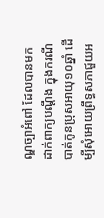ណ្ឌច្បាអំពៅ ដែលបានមកដាក់ពាក្យបណ្តឹង ក្នុងករណីបាត់កូនប្រុសអាយុ១០ឆ្នាំ ដើម្បីសុំអោយព្រឹទ្ធសភាជួយអ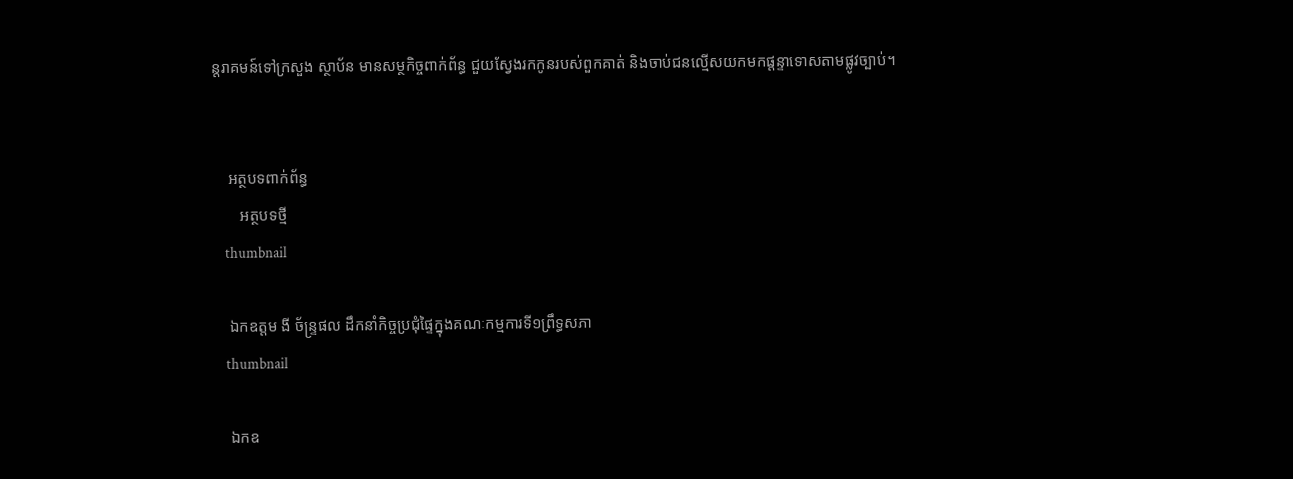ន្តរាគមន៍ទៅក្រសួង ស្ថាប័ន មានសម្ថកិច្ចពាក់ព័ន្ធ ជួយស្វែងរកកូនរបស់ពួកគាត់ និងចាប់ជនល្មើសយកមកផ្តន្ទាទោសតាមផ្លូវច្បាប់។


    អត្ថបទពាក់ព័ន្ធ
       អត្ថបទថ្មី
    thumbnail

    ឯកឧត្តម ងី ច័ន្រ្ទផល ដឹកនាំកិច្ចប្រជុំផ្ទៃក្នុងគណៈកម្មការទី១ព្រឹទ្ធសភា
    thumbnail

    ឯកឧ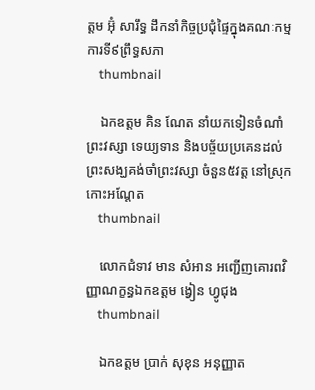ត្តម អ៊ុំ សារឹទ្ធ ដឹកនាំកិច្ចប្រជុំផ្ទៃក្នុងគណៈកម្មការទី៩ព្រឹទ្ធសភា
    thumbnail

    ឯកឧត្ដម គិន ណែត នាំយកទៀនចំណាំព្រះវស្សា ទេយ្យទាន និងបច្ច័យប្រគេនដល់ព្រះសង្ឃគង់ចាំព្រះវស្សា ចំនួន៥វត្ត នៅស្រុកកោះអណ្ដែត
    thumbnail

    លោកជំទាវ មាន សំអាន អញ្ជើញគោរពវិញ្ញាណក្ខន្ធឯកឧត្តម ង្វៀន ហ្វូជុង
    thumbnail

    ឯកឧត្តម ប្រាក់ សុខុន អនុញ្ញាត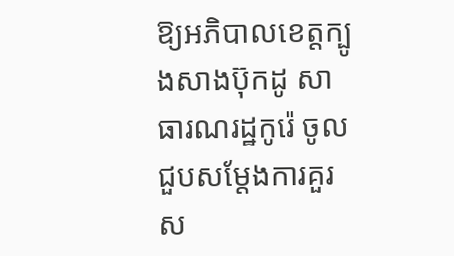ឱ្យអភិបាលខេត្តក្បូងសាងប៊ុកដូ សាធារណរដ្ឋកូរ៉េ ចូលជួបសម្តែងការគួរស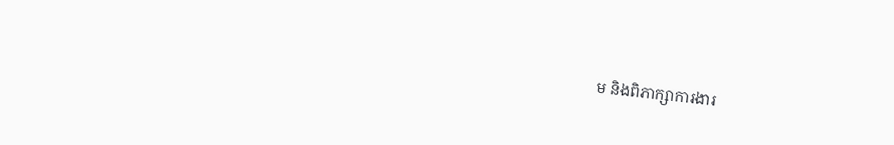ម និងពិភាក្សាការងារ